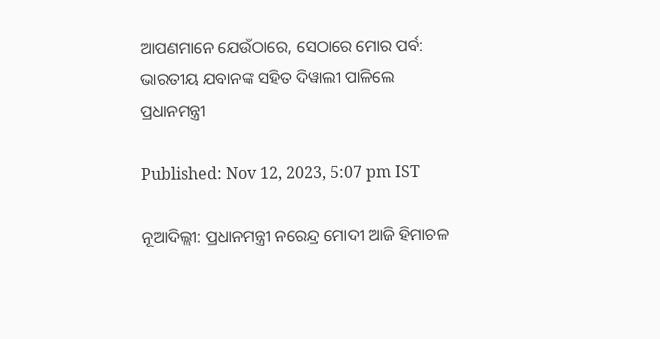ଆପଣମାନେ ଯେଉଁଠାରେ, ସେଠାରେ ମୋର ପର୍ବ: ଭାରତୀୟ ଯବାନଙ୍କ ସହିତ ଦିୱାଲୀ ପାଳିଲେ ପ୍ରଧାନମନ୍ତ୍ରୀ

Published: Nov 12, 2023, 5:07 pm IST

ନୂଆଦିଲ୍ଲୀ: ପ୍ରଧାନମନ୍ତ୍ରୀ ନରେନ୍ଦ୍ର ମୋଦୀ ଆଜି ହିମାଚଳ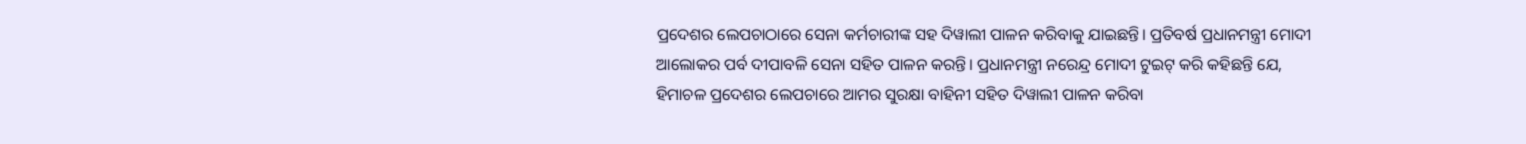ପ୍ରଦେଶର ଲେପଚାଠାରେ ସେନା କର୍ମଚାରୀଙ୍କ ସହ ଦିୱାଲୀ ପାଳନ କରିବାକୁ ଯାଇଛନ୍ତି। ପ୍ରତିବର୍ଷ ପ୍ରଧାନମନ୍ତ୍ରୀ ମୋଦୀ ଆଲୋକର ପର୍ବ ଦୀପାବଳି ସେନା ସହିତ ପାଳନ କରନ୍ତି। ପ୍ରଧାନମନ୍ତ୍ରୀ ନରେନ୍ଦ୍ର ମୋଦୀ ଟୁଇଟ୍ କରି କହିଛନ୍ତି ଯେ, ହିମାଚଳ ପ୍ରଦେଶର ଲେପଚାରେ ଆମର ସୁରକ୍ଷା ବାହିନୀ ସହିତ ଦିୱାଲୀ ପାଳନ କରିବା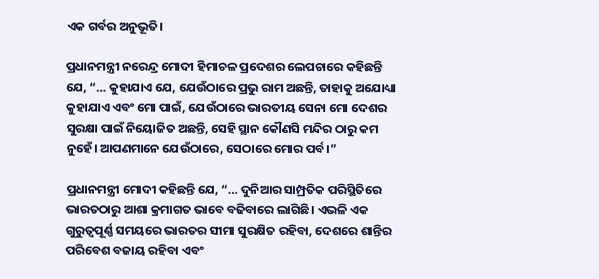ଏକ ଗର୍ବର ଅନୁଭୂତି।

ପ୍ରଧାନମନ୍ତ୍ରୀ ନରେନ୍ଦ୍ର ମୋଦୀ ହିମାଚଳ ପ୍ରଦେଶର ଲେପଚାରେ କହିଛନ୍ତି ଯେ, “… କୁହାଯାଏ ଯେ, ଯେଉଁଠାରେ ପ୍ରଭୁ ରାମ ଅଛନ୍ତି, ତାହାକୁ ଅଯୋଧ୍ୟା କୁହାଯାଏ ଏବଂ ମୋ ପାଇଁ, ଯେଉଁଠାରେ ଭାରତୀୟ ସେନା ମୋ ଦେଶର ସୁରକ୍ଷା ପାଇଁ ନିୟୋଜିତ ଅଛନ୍ତି, ସେହି ସ୍ଥାନ କୌଣସି ମନ୍ଦିର ଠାରୁ କମ ନୁହେଁ। ଆପଣମାନେ ଯେଉଁଠାରେ, ସେଠାରେ ମୋର ପର୍ବ।”

ପ୍ରଧାନମନ୍ତ୍ରୀ ମୋଦୀ କହିଛନ୍ତି ଯେ, “… ଦୁନିଆର ସାମ୍ପ୍ରତିକ ପରିସ୍ଥିତିରେ ଭାରତଠାରୁ ଆଶା କ୍ରମାଗତ ଭାବେ ବଢିବାରେ ଲାଗିଛି। ଏଭଳି ଏକ ଗୁରୁତ୍ୱପୂର୍ଣ୍ଣ ସମୟରେ ଭାରତର ସୀମା ସୁରକ୍ଷିତ ରହିବା, ଦେଶରେ ଶାନ୍ତିର ପରିବେଶ ବଜାୟ ରହିବା ଏବଂ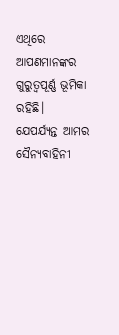ଏଥିରେ ଆପଣମାନଙ୍କର ଗୁରୁତ୍ୱପୂର୍ଣ୍ଣ ଭୂମିକା ରହିଛି। ଯେପର୍ଯ୍ୟନ୍ତ ଆମର ସୈନ୍ୟବାହିନୀ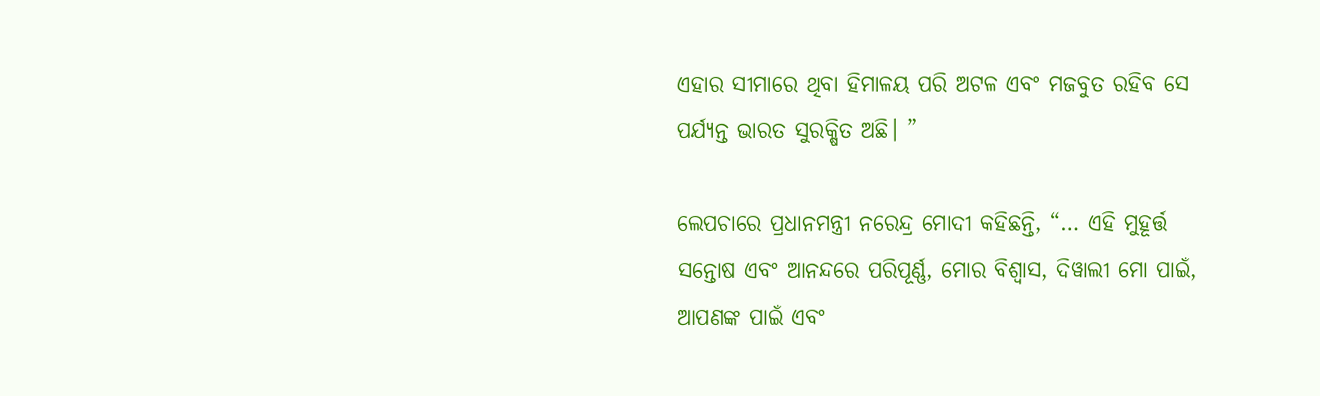ଏହାର ସୀମାରେ ଥିବା ହିମାଳୟ ପରି ଅଟଳ ଏବଂ ମଜବୁତ ରହିବ ସେ ପର୍ଯ୍ୟନ୍ତ ଭାରତ ସୁରକ୍ଷିତ ଅଛି। ”

ଲେପଚାରେ ପ୍ରଧାନମନ୍ତ୍ରୀ ନରେନ୍ଦ୍ର ମୋଦୀ କହିଛନ୍ତି, “… ଏହି ମୁହୂର୍ତ୍ତ ସନ୍ତୋଷ ଏବଂ ଆନନ୍ଦରେ ପରିପୂର୍ଣ୍ଣ, ମୋର ବିଶ୍ୱାସ, ଦିୱାଲୀ ମୋ ପାଇଁ, ଆପଣଙ୍କ ପାଇଁ ଏବଂ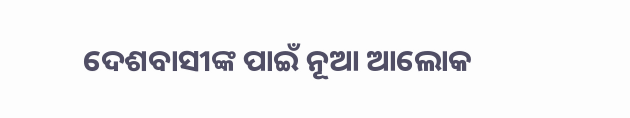ଦେଶବାସୀଙ୍କ ପାଇଁ ନୂଆ ଆଲୋକ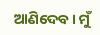ଆଣିଦେବ। ମୁଁ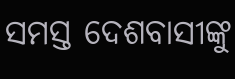ସମସ୍ତ ଦେଶବାସୀଙ୍କୁ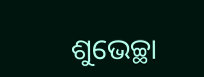ଶୁଭେଚ୍ଛା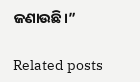ଜଣାଉଛି।”

Related posts